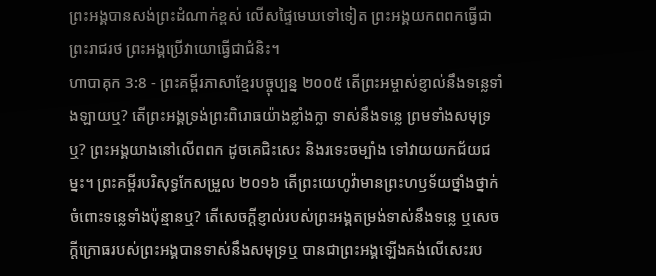ព្រះអង្គបានសង់ព្រះដំណាក់ខ្ពស់ លើសផ្ទៃមេឃទៅទៀត ព្រះអង្គយកពពកធ្វើជាព្រះរាជរថ ព្រះអង្គប្រើវាយោធ្វើជាជំនិះ។
ហាបាគុក 3:8 - ព្រះគម្ពីរភាសាខ្មែរបច្ចុប្បន្ន ២០០៥ តើព្រះអម្ចាស់ខ្ញាល់នឹងទន្លេទាំងឡាយឬ? តើព្រះអង្គទ្រង់ព្រះពិរោធយ៉ាងខ្លាំងក្លា ទាស់នឹងទន្លេ ព្រមទាំងសមុទ្រឬ? ព្រះអង្គយាងនៅលើពពក ដូចគេជិះសេះ និងរទេះចម្បាំង ទៅវាយយកជ័យជម្នះ។ ព្រះគម្ពីរបរិសុទ្ធកែសម្រួល ២០១៦ តើព្រះយេហូវ៉ាមានព្រះហឫទ័យថ្នាំងថ្នាក់ ចំពោះទន្លេទាំងប៉ុន្មានឬ? តើសេចក្ដីខ្ញាល់របស់ព្រះអង្គតម្រង់ទាស់នឹងទន្លេ ឬសេចក្ដីក្រោធរបស់ព្រះអង្គបានទាស់នឹងសមុទ្រឬ បានជាព្រះអង្គឡើងគង់លើសេះរប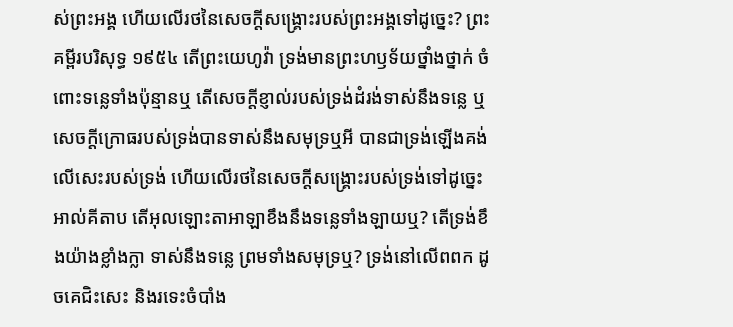ស់ព្រះអង្គ ហើយលើរថនៃសេចក្ដីសង្គ្រោះរបស់ព្រះអង្គទៅដូច្នេះ? ព្រះគម្ពីរបរិសុទ្ធ ១៩៥៤ តើព្រះយេហូវ៉ា ទ្រង់មានព្រះហឫទ័យថ្នាំងថ្នាក់ ចំពោះទន្លេទាំងប៉ុន្មានឬ តើសេចក្ដីខ្ញាល់របស់ទ្រង់ដំរង់ទាស់នឹងទន្លេ ឬសេចក្ដីក្រោធរបស់ទ្រង់បានទាស់នឹងសមុទ្រឬអី បានជាទ្រង់ឡើងគង់លើសេះរបស់ទ្រង់ ហើយលើរថនៃសេចក្ដីសង្គ្រោះរបស់ទ្រង់ទៅដូច្នេះ អាល់គីតាប តើអុលឡោះតាអាឡាខឹងនឹងទន្លេទាំងឡាយឬ? តើទ្រង់ខឹងយ៉ាងខ្លាំងក្លា ទាស់នឹងទន្លេ ព្រមទាំងសមុទ្រឬ? ទ្រង់នៅលើពពក ដូចគេជិះសេះ និងរទេះចំបាំង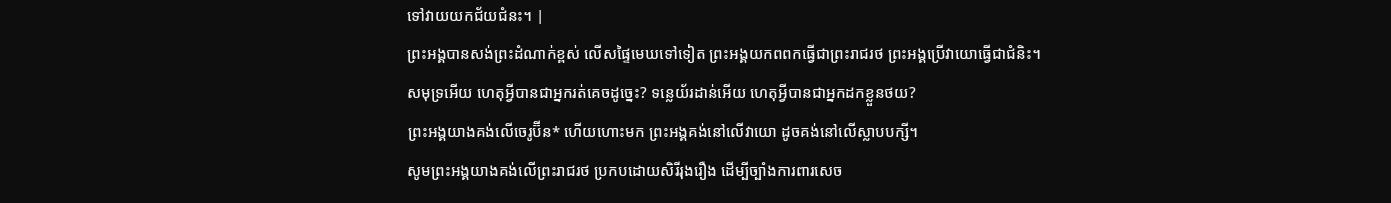ទៅវាយយកជ័យជំនះ។ |
ព្រះអង្គបានសង់ព្រះដំណាក់ខ្ពស់ លើសផ្ទៃមេឃទៅទៀត ព្រះអង្គយកពពកធ្វើជាព្រះរាជរថ ព្រះអង្គប្រើវាយោធ្វើជាជំនិះ។
សមុទ្រអើយ ហេតុអ្វីបានជាអ្នករត់គេចដូច្នេះ? ទន្លេយ័រដាន់អើយ ហេតុអ្វីបានជាអ្នកដកខ្លួនថយ?
ព្រះអង្គយាងគង់លើចេរូប៊ីន* ហើយហោះមក ព្រះអង្គគង់នៅលើវាយោ ដូចគង់នៅលើស្លាបបក្សី។
សូមព្រះអង្គយាងគង់លើព្រះរាជរថ ប្រកបដោយសិរីរុងរឿង ដើម្បីច្បាំងការពារសេច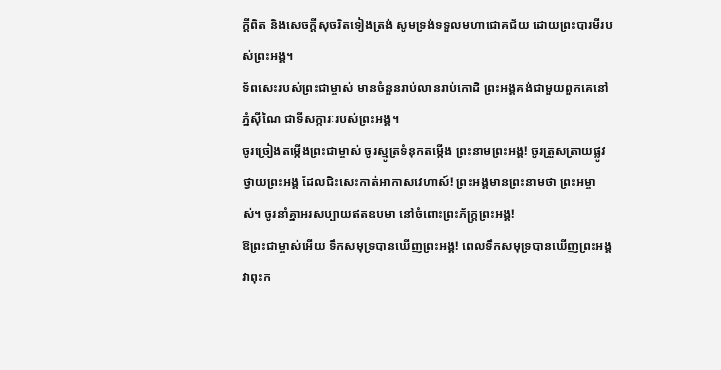ក្ដីពិត និងសេចក្ដីសុចរិតទៀងត្រង់ សូមទ្រង់ទទួលមហាជោគជ័យ ដោយព្រះបារមីរបស់ព្រះអង្គ។
ទ័ពសេះរបស់ព្រះជាម្ចាស់ មានចំនួនរាប់លានរាប់កោដិ ព្រះអង្គគង់ជាមួយពួកគេនៅភ្នំស៊ីណៃ ជាទីសក្ការៈរបស់ព្រះអង្គ។
ចូរច្រៀងតម្កើងព្រះជាម្ចាស់ ចូរស្មូត្រទំនុកតម្កើង ព្រះនាមព្រះអង្គ! ចូរត្រួសត្រាយផ្លូវថ្វាយព្រះអង្គ ដែលជិះសេះកាត់អាកាសវេហាស៍! ព្រះអង្គមានព្រះនាមថា ព្រះអម្ចាស់។ ចូរនាំគ្នាអរសប្បាយឥតឧបមា នៅចំពោះព្រះភ័ក្ត្រព្រះអង្គ!
ឱព្រះជាម្ចាស់អើយ ទឹកសមុទ្របានឃើញព្រះអង្គ! ពេលទឹកសមុទ្របានឃើញព្រះអង្គ វាពុះក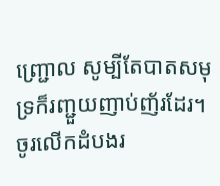ញ្ជ្រោល សូម្បីតែបាតសមុទ្រក៏រញ្ជួយញាប់ញ័រដែរ។
ចូរលើកដំបងរ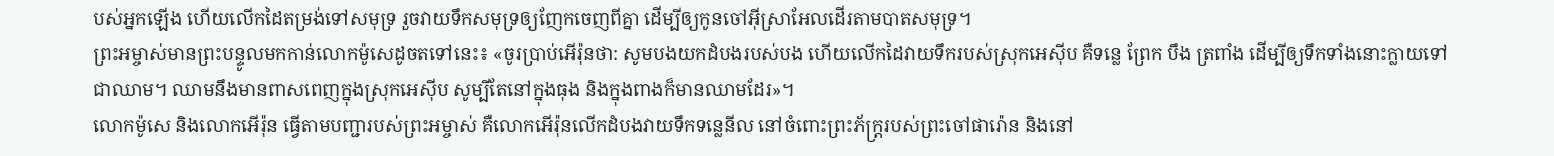បស់អ្នកឡើង ហើយលើកដៃតម្រង់ទៅសមុទ្រ រួចវាយទឹកសមុទ្រឲ្យញែកចេញពីគ្នា ដើម្បីឲ្យកូនចៅអ៊ីស្រាអែលដើរតាមបាតសមុទ្រ។
ព្រះអម្ចាស់មានព្រះបន្ទូលមកកាន់លោកម៉ូសេដូចតទៅនេះ៖ «ចូរប្រាប់អើរ៉ុនថា: សូមបងយកដំបងរបស់បង ហើយលើកដៃវាយទឹករបស់ស្រុកអេស៊ីប គឺទន្លេ ព្រែក បឹង ត្រពាំង ដើម្បីឲ្យទឹកទាំងនោះក្លាយទៅជាឈាម។ ឈាមនឹងមានពាសពេញក្នុងស្រុកអេស៊ីប សូម្បីតែនៅក្នុងធុង និងក្នុងពាងក៏មានឈាមដែរ»។
លោកម៉ូសេ និងលោកអើរ៉ុន ធ្វើតាមបញ្ជារបស់ព្រះអម្ចាស់ គឺលោកអើរ៉ុនលើកដំបងវាយទឹកទន្លេនីល នៅចំពោះព្រះភ័ក្ត្ររបស់ព្រះចៅផារ៉ោន និងនៅ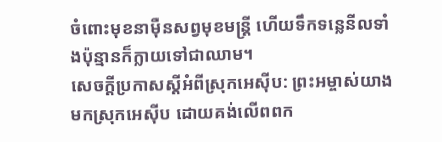ចំពោះមុខនាម៉ឺនសព្វមុខមន្ត្រី ហើយទឹកទន្លេនីលទាំងប៉ុន្មានក៏ក្លាយទៅជាឈាម។
សេចក្ដីប្រកាសស្ដីអំពីស្រុកអេស៊ីប: ព្រះអម្ចាស់យាងមកស្រុកអេស៊ីប ដោយគង់លើពពក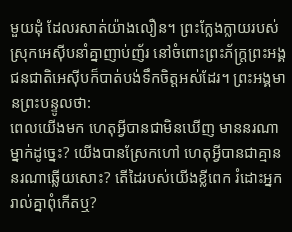មួយដុំ ដែលរសាត់យ៉ាងលឿន។ ព្រះក្លែងក្លាយរបស់ស្រុកអេស៊ីបនាំគ្នាញាប់ញ័រ នៅចំពោះព្រះភ័ក្ត្រព្រះអង្គ ជនជាតិអេស៊ីបក៏បាត់បង់ទឹកចិត្តអស់ដែរ។ ព្រះអង្គមានព្រះបន្ទូលថា:
ពេលយើងមក ហេតុអ្វីបានជាមិនឃើញ មាននរណាម្នាក់ដូច្នេះ? យើងបានស្រែកហៅ ហេតុអ្វីបានជាគ្មាននរណាឆ្លើយសោះ? តើដៃរបស់យើងខ្លីពេក រំដោះអ្នករាល់គ្នាពុំកើតឬ?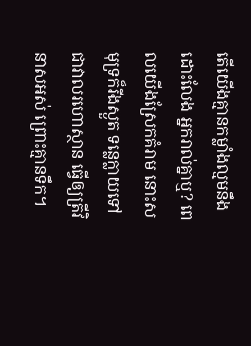តើយើងគ្មានកម្លាំងល្មមនឹងដោះលែង អ្នករាល់គ្នាឬ? ពេលយើងស្រែកគំរាម នោះសមុទ្រក៏រីងស្ងួត ទន្លេក្លាយទៅជាវាលរហោស្ថាន ធ្វើឲ្យត្រីវិនាសអស់ ព្រោះគ្មានទឹក។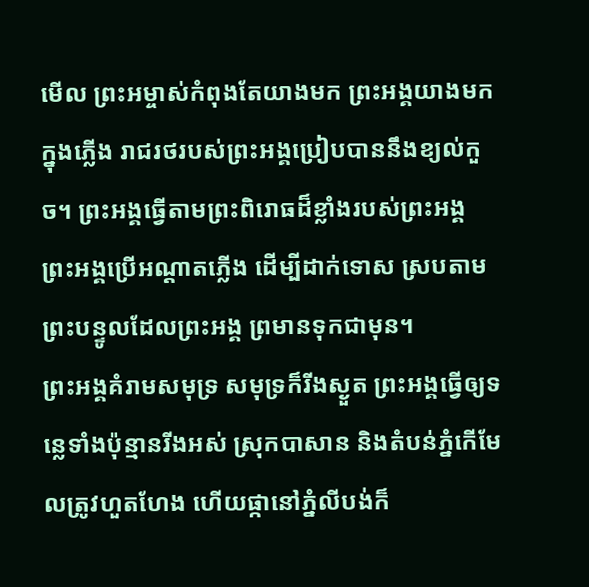មើល ព្រះអម្ចាស់កំពុងតែយាងមក ព្រះអង្គយាងមកក្នុងភ្លើង រាជរថរបស់ព្រះអង្គប្រៀបបាននឹងខ្យល់កួច។ ព្រះអង្គធ្វើតាមព្រះពិរោធដ៏ខ្លាំងរបស់ព្រះអង្គ ព្រះអង្គប្រើអណ្ដាតភ្លើង ដើម្បីដាក់ទោស ស្របតាមព្រះបន្ទូលដែលព្រះអង្គ ព្រមានទុកជាមុន។
ព្រះអង្គគំរាមសមុទ្រ សមុទ្រក៏រីងស្ងួត ព្រះអង្គធ្វើឲ្យទន្លេទាំងប៉ុន្មានរីងអស់ ស្រុកបាសាន និងតំបន់ភ្នំកើមែលត្រូវហួតហែង ហើយផ្កានៅភ្នំលីបង់ក៏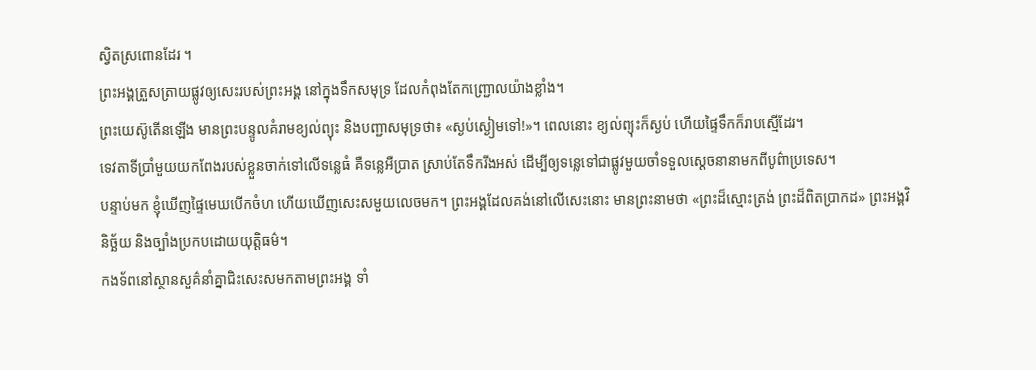ស្វិតស្រពោនដែរ ។
ព្រះអង្គត្រួសត្រាយផ្លូវឲ្យសេះរបស់ព្រះអង្គ នៅក្នុងទឹកសមុទ្រ ដែលកំពុងតែកញ្ជ្រោលយ៉ាងខ្លាំង។
ព្រះយេស៊ូតើនឡើង មានព្រះបន្ទូលគំរាមខ្យល់ព្យុះ និងបញ្ជាសមុទ្រថា៖ «ស្ងប់ស្ងៀមទៅ!»។ ពេលនោះ ខ្យល់ព្យុះក៏ស្ងប់ ហើយផ្ទៃទឹកក៏រាបស្មើដែរ។
ទេវតាទីប្រាំមួយយកពែងរបស់ខ្លួនចាក់ទៅលើទន្លេធំ គឺទន្លេអឺប្រាត ស្រាប់តែទឹករីងអស់ ដើម្បីឲ្យទន្លេទៅជាផ្លូវមួយចាំទទួលស្ដេចនានាមកពីបូព៌ាប្រទេស។
បន្ទាប់មក ខ្ញុំឃើញផ្ទៃមេឃបើកចំហ ហើយឃើញសេះសមួយលេចមក។ ព្រះអង្គដែលគង់នៅលើសេះនោះ មានព្រះនាមថា «ព្រះដ៏ស្មោះត្រង់ ព្រះដ៏ពិតប្រាកដ» ព្រះអង្គវិនិច្ឆ័យ និងច្បាំងប្រកបដោយយុត្តិធម៌។
កងទ័ពនៅស្ថានសួគ៌នាំគ្នាជិះសេះសមកតាមព្រះអង្គ ទាំ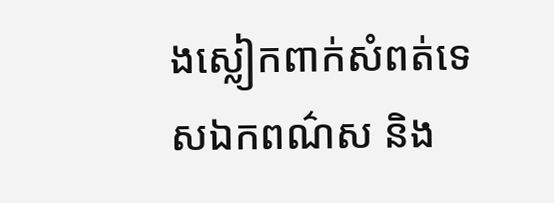ងស្លៀកពាក់សំពត់ទេសឯកពណ៌ស និង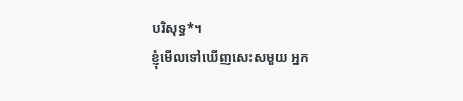បរិសុទ្ធ*។
ខ្ញុំមើលទៅឃើញសេះសមួយ អ្នក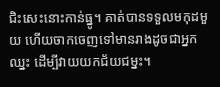ជិះសេះនោះកាន់ធ្នូ។ គាត់បានទទួលមកុដមួយ ហើយចាកចេញទៅមានរាងដូចជាអ្នកឈ្នះ ដើម្បីវាយយកជ័យជម្នះ។